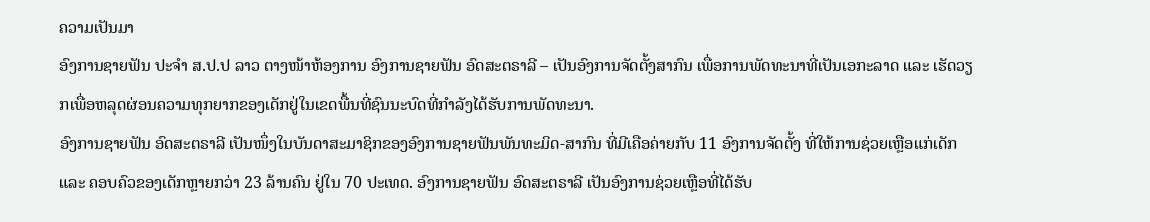ຄວາມເປັນມາ
ອົງການຊາຍຟັນ ປະຈຳ ສ.ປ.ປ ລາວ ຕາງໜ້າຫ້ອງການ ອົງການຊາຍຟັນ ອົດສະຕຣາລີ – ເປັນອົງການຈັດຕັ້ງສາກົນ ເພື່ອການພັດທະນາທີ່ເປັນເອກະລາດ ແລະ ເຮັດວຽກເພື່ອຫລຸດຜ່ອນຄວາມທຸກຍາກຂອງເດັກຢູ່ໃນເຂດພື້ນທີ່ຊົນນະບົດທີ່ກຳລັງໄດ້ຮັບການພັດທະນາ.
ອົງການຊາຍຟັນ ອົດສະຕຣາລີ ເປັນໜຶ່ງໃນບັນດາສະມາຊິກຂອງອົງການຊາຍຟັນພັນທະມິດ-ສາກົນ ທີ່ມີເຄືອຄ່າຍກັບ 11 ອົງການຈັດຕັ້ງ ທີ່ໃຫ້ການຊ່ວຍເຫຼືອແກ່ເດັກ ແລະ ຄອບຄົວຂອງເດັກຫຼາຍກວ່າ 23 ລ້ານຄົນ ຢູ່ໃນ 70 ປະເທດ. ອົງການຊາຍຟັນ ອົດສະຕຣາລີ ເປັນອົງການຊ່ວຍເຫຼືອທີ່ໄດ້ຮັບ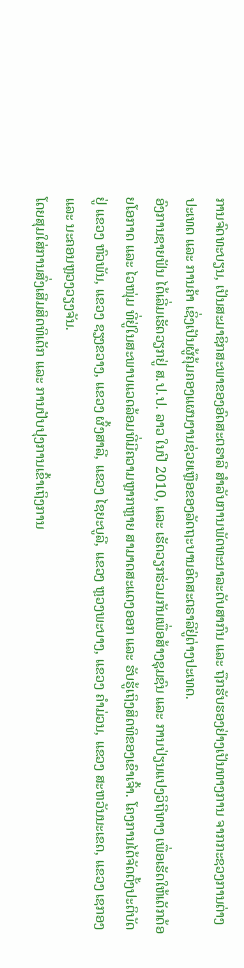ການຈົດທະບຽນ, ເປັນສະມາຊິກສະພາຂອງອົດສະຕຣາລີ ສຳລັບການພັດທະນາລະດັບສາກົນ ແລະ ຖືກຮັບຮອງຢ່າງເປັນທາງການ ຈາກກະຊວງການຕ່າງປະເທດ ແລະ ການຄ້າ ເຊິ່ງເປັນຜູ້ຄຸ້ມຄອງແຜນງານຊ່ວຍເຫຼືອຂອງລັດຖະບານອົດສະຕຣາລີຢູ່ຕ່າງປະເທດ.
ອົງການຊາຍຟັນ ໄດ້ເລີ່ມເຮັດວຽກຢູ່ ສ.ປ.ປ. ລາວ ໃນປີ 2010, ແລະ ເຮັດວຽກຮ່ວມກັນເພື່ອສ້າງຊຸມຊົນ ແລະ ການປ່ຽນແປງວິຖີທາງ ເພື່ອເຮັດໃຫ້ເດັກດ້ອຍໂອກາດ ແລະ ໄວໜຸ່ມ ທີ່ຢູ່ໃນສະພາບແວດລ້ອມທີ່ມີຄວາມຫຼາກຫຼາຍ ສາມາດສະແດງອອກ ແລະ ຮັບຮູ້ເຖິງສິດທິຂອງເຂົາເຈົ້າ. ໂຄງການໄດ້ຈັດຕັ້ງປະຕິບັດ ຢູ່ ແຂວງ ຫົວພັນ, ແຂວງ ຊຽງຂວາງ, ແຂວງ ຜົ້ງສາລີ, ແຂວງ ໄຊຍະບູລີ, ແຂວງ ຫຼວງພະບາງ, ແຂວງ ຄຳມ່ວນ, ແຂວງ ສະຫວັນນະເຂດ, ແຂວງ ເຊກອງ ແລະ ນະຄອນຫຼວງວຽງຈັນ.
ໂດຍສຸມໃສ່ການສົ່ງເສີມສິດທິເດັກ ແລະ ການປັບປຸງການເຂົ້າເຖິງການ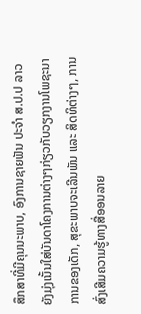ສຶກສາທີ່ມີຄຸນນະພາບ, ອົງການຊາຍຟັນ ປະຈຳ ສ.ປ.ປ ລາວ ຍັງມຸ່ງເນັ້ນໃສ່ບັນດາໂຄງການຕ່າງໆກ່ຽວກັບວຽກງານໂພຊະນາການຂອງເດັກ, ສຸຂະພາບຈະເລີນພັນ ແລະ ສິດທິຕ່າງໆ, ການສົ່ງເສີມຄວາມຮູ້ທາງສື່ອອນລາຍ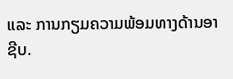ແລະ ການກຽມຄວາມພ້ອມທາງດ້ານອາຊີບ.